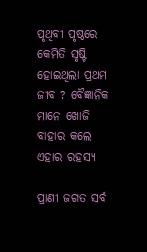ପୃଥିବୀ ପୃଷ୍ଠରେ କେମିତି ସୃଷ୍ଟି ହୋଇଥିଲା ପ୍ରଥମ ଜୀବ ? ବୈଜ୍ଞାନିକ ମାନେ ଖୋଜି ବାହାର କଲେ ଏହାର ରହସ୍ୟ

ପ୍ରାଣୀ ଜଗତ ସର୍ବ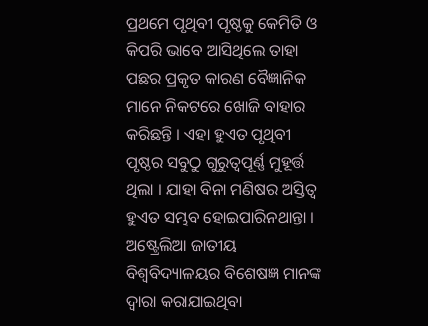ପ୍ରଥମେ ପୃଥିବୀ ପୃଷ୍ଠକୁ କେମିତି ଓ କିପରି ଭାବେ ଆସିଥିଲେ ତାହା ପଛର ପ୍ରକୃତ କାରଣ ବୈଜ୍ଞାନିକ ମାନେ ନିକଟରେ ଖୋଜି ବାହାର କରିଛନ୍ତି । ଏହା ହୁଏତ ପୃଥିବୀ ପୃଷ୍ଠର ସବୁଠୁ ଗୁରୁତ୍ୱପୂର୍ଣ୍ଣ ମୁହୂର୍ତ୍ତ ଥିଲା । ଯାହା ବିନା ମଣିଷର ଅସ୍ତିତ୍ୱ ହୁଏତ ସମ୍ଭବ ହୋଇପାରିନଥାନ୍ତା । ଅଷ୍ଟ୍ରେଲିଆ ଜାତୀୟ ବିଶ୍ୱବିଦ୍ୟାଳୟର ବିଶେଷଜ୍ଞ ମାନଙ୍କ ଦ୍ୱାରା କରାଯାଇଥିବା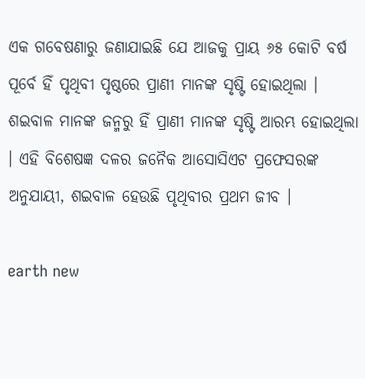ଏକ ଗବେଷଣାରୁ ଜଣାଯାଇଛି ଯେ ଆଜକୁ ପ୍ରାୟ ୬୫ କୋଟି ବର୍ଷ ପୂର୍ବେ ହିଁ ପୃଥିବୀ ପୃଷ୍ଠରେ ପ୍ରାଣୀ ମାନଙ୍କ ସୃଷ୍ଟି ହୋଇଥିଲା । ଶଇବାଳ ମାନଙ୍କ ଜନ୍ମରୁ ହିଁ ପ୍ରାଣୀ ମାନଙ୍କ ସୃଷ୍ଟି ଆରମ୍ଭ ହୋଇଥିଲା । ଏହି ବିଶେଷଜ୍ଞ ଦଳର ଜନୈକ ଆସୋସିଏଟ ପ୍ରଫେସରଙ୍କ ଅନୁଯାୟୀ, ଶଇବାଳ ହେଉଛି ପୃଥିବୀର ପ୍ରଥମ ଜୀବ ।

earth new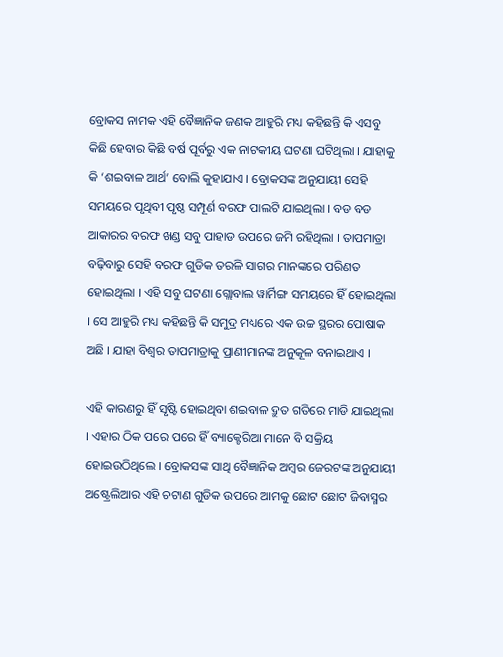ବ୍ରୋକସ ନାମକ ଏହି ବୈଜ୍ଞାନିକ ଜଣକ ଆହୁରି ମଧ୍ୟ କହିଛନ୍ତି କି ଏସବୁ କିଛି ହେବାର କିଛି ବର୍ଷ ପୂର୍ବରୁ ଏକ ନାଟକୀୟ ଘଟଣା ଘଟିଥିଲା । ଯାହାକୁ କି ‘ଶଇବାଳ ଆର୍ଥ’ ବୋଲି କୁହାଯାଏ । ବ୍ରୋକସଙ୍କ ଅନୁଯାୟୀ ସେହି ସମୟରେ ପୃଥିବୀ ପୃଷ୍ଠ ସମ୍ପୂର୍ଣ ବରଫ ପାଲଟି ଯାଇଥିଲା । ବଡ ବଡ ଆକାରର ବରଫ ଖଣ୍ଡ ସବୁ ପାହାଡ ଉପରେ ଜମି ରହିଥିଲା । ତାପମାତ୍ରା ବଢ଼ିବାରୁ ସେହି ବରଫ ଗୁଡିକ ତରଳି ସାଗର ମାନଙ୍କରେ ପରିଣତ ହୋଇଥିଲା । ଏହି ସବୁ ଘଟଣା ଗ୍ଲୋବାଲ ୱାର୍ମିଙ୍ଗ ସମୟରେ ହିଁ ହୋଇଥିଲା । ସେ ଆହୁରି ମଧ୍ୟ କହିଛନ୍ତି କି ସମୁଦ୍ର ମଧ୍ୟରେ ଏକ ଉଚ୍ଚ ସ୍ଥରର ପୋଷାକ ଅଛି । ଯାହା ବିଶ୍ୱର ତାପମାତ୍ରାକୁ ପ୍ରାଣୀମାନଙ୍କ ଅନୁକୂଳ ବନାଇଥାଏ ।

ଏହି କାରଣରୁ ହିଁ ସୃଷ୍ଟି ହୋଇଥିବା ଶଇବାଳ ଦ୍ରୁତ ଗତିରେ ମାଡି ଯାଇଥିଲା । ଏହାର ଠିକ ପରେ ପରେ ହିଁ ବ୍ୟାକ୍ଟେରିଆ ମାନେ ବି ସକ୍ରିୟ ହୋଇଉଠିଥିଲେ । ବ୍ରୋକସଙ୍କ ସାଥି ବୈଜ୍ଞାନିକ ଅମ୍ବର ଜେରଟଙ୍କ ଅନୁଯାୟୀ ଅଷ୍ଟ୍ରେଲିଆର ଏହି ଚଟାଣ ଗୁଡିକ ଉପରେ ଆମକୁ ଛୋଟ ଛୋଟ ଜିବାସ୍ମର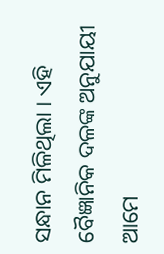ସନ୍ଧାନ ମିଳିଥିଲା । ଏହି ବୈଜ୍ଞାନିକ ଦଳଙ୍କ ଅନୁଯାୟୀ ଆମେ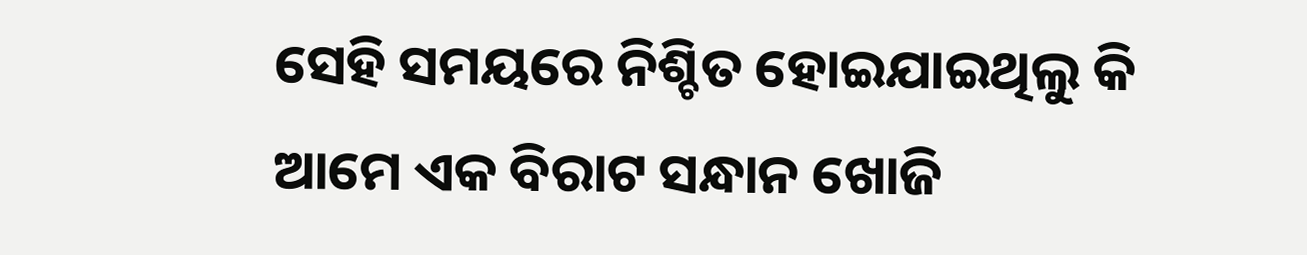ସେହି ସମୟରେ ନିଶ୍ଚିତ ହୋଇଯାଇଥିଲୁ କି ଆମେ ଏକ ବିରାଟ ସନ୍ଧାନ ଖୋଜି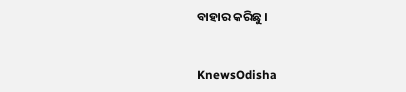ବାହାର କରିଛୁ ।


KnewsOdisha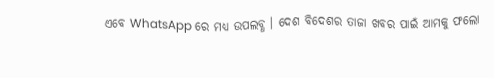ଏବେ WhatsApp ରେ ମଧ୍ୟ ଉପଲବ୍ଧ । ଦେଶ ବିଦେଶର ତାଜା ଖବର ପାଇଁ ଆମକୁ ଫଲୋ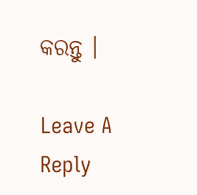କରନ୍ତୁ ।

Leave A Reply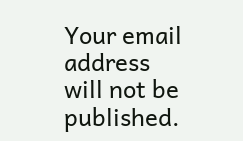Your email address will not be published.